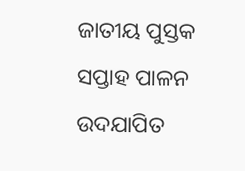ଜାତୀୟ ପୁସ୍ତକ ସପ୍ତାହ ପାଳନ ଉଦଯାପିତ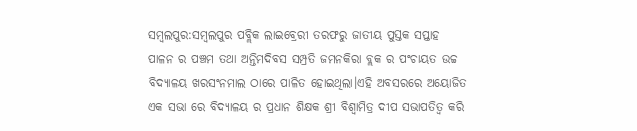ସମ୍ବଲପୁର:ସମ୍ବଲପୁର ପବ୍ଲିକ ଲାଇବ୍ରେରୀ ତରଫରୁ ଜାତୀୟ ପୁସ୍ତକ ସପ୍ତାହ ପାଳନ ର ପଞ୍ଚମ ତଥା ଅନ୍ତିମଦିବସ ସମ୍ପ୍ରତି ଜମନକିରା ବ୍ଲକ ର ପଂଚାୟତ ଉଚ୍ଚ ବିଦ୍ୟାଳୟ ଖରସଂନମାଲ ଠାରେ ପାଳିତ ହୋଇଥିଲା।ଏହି ଅବସରରେ ଅୟୋଜିତ ଏକ ସଭା ରେ ବିଦ୍ୟାଳୟ ର ପ୍ରଧାନ ଶିକ୍ଷକ ଶ୍ରୀ ବିଶ୍ଵାମିତ୍ର ଦୀପ ସଭାପତିତ୍ୱ କରି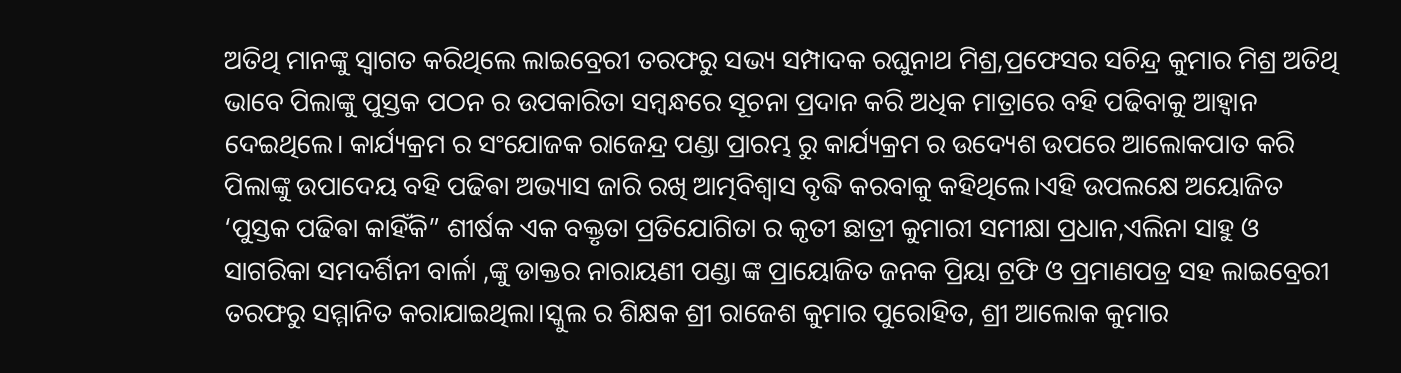ଅତିଥି ମାନଙ୍କୁ ସ୍ୱାଗତ କରିଥିଲେ ଲାଇବ୍ରେରୀ ତରଫରୁ ସଭ୍ୟ ସମ୍ପାଦକ ରଘୁନାଥ ମିଶ୍ର,ପ୍ରଫେସର ସଚିନ୍ଦ୍ର କୁମାର ମିଶ୍ର ଅତିଥି ଭାବେ ପିଲାଙ୍କୁ ପୁସ୍ତକ ପଠନ ର ଉପକାରିତା ସମ୍ବନ୍ଧରେ ସୂଚନା ପ୍ରଦାନ କରି ଅଧିକ ମାତ୍ରାରେ ବହି ପଢିବାକୁ ଆହ୍ଵାନ ଦେଇଥିଲେ। କାର୍ଯ୍ୟକ୍ରମ ର ସଂଯୋଜକ ରାଜେନ୍ଦ୍ର ପଣ୍ଡା ପ୍ରାରମ୍ଭ ରୁ କାର୍ଯ୍ୟକ୍ରମ ର ଉଦ୍ୟେଶ ଉପରେ ଆଲୋକପାତ କରି ପିଲାଙ୍କୁ ଉପାଦେୟ ବହି ପଢିଵା ଅଭ୍ୟାସ ଜାରି ରଖି ଆତ୍ମବିଶ୍ୱାସ ବୃଦ୍ଧି କରବାକୁ କହିଥିଲେ।ଏହି ଉପଲକ୍ଷେ ଅୟୋଜିତ ‘ପୁସ୍ତକ ପଢିଵା କାହିଁକି” ଶୀର୍ଷକ ଏକ ବକ୍ତୃତା ପ୍ରତିଯୋଗିତା ର କୃତୀ ଛାତ୍ରୀ କୁମାରୀ ସମୀକ୍ଷା ପ୍ରଧାନ,ଏଲିନା ସାହୁ ଓ ସାଗରିକା ସମଦର୍ଶିନୀ ବାର୍ଳା ,ଙ୍କୁ ଡାକ୍ତର ନାରାୟଣୀ ପଣ୍ଡା ଙ୍କ ପ୍ରାୟୋଜିତ ଜନକ ପ୍ରିୟା ଟ୍ରଫି ଓ ପ୍ରମାଣପତ୍ର ସହ ଲାଇବ୍ରେରୀ ତରଫରୁ ସମ୍ମାନିତ କରାଯାଇଥିଲା।ସ୍କୁଲ ର ଶିକ୍ଷକ ଶ୍ରୀ ରାଜେଶ କୁମାର ପୁରୋହିତ, ଶ୍ରୀ ଆଲୋକ କୁମାର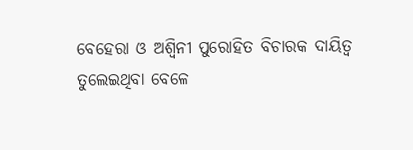ବେହେରା ଓ ଅଶ୍ୱିନୀ ପୁରୋହିତ ବିଚାରକ ଦାୟିତ୍ୱ ତୁଲେଇଥିବା ବେଳେ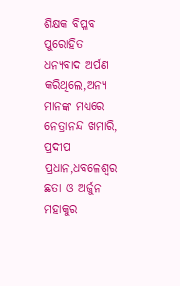ଶିକ୍ଷକ ବିପ୍ଳବ ପୁରୋହିତ ଧନ୍ୟବାଦ ଅର୍ପଣ କରିଥିଲେ,ଅନ୍ୟ ମାନଙ୍କ ମଧ୍ୟରେ ନେତ୍ରାନନ୍ଦ ଖମାରି, ପ୍ରଦୀପ ପ୍ରଧାନ,ଧବଳେଶ୍ବର ଛତା ଓ ଅର୍ଜୁନ ମହାକୁର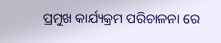ପ୍ରମୁଖ କାର୍ଯ୍ୟକ୍ରମ ପରିଚାଳନା ରେ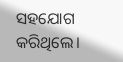ସହଯୋଗ କରିଥିଲେ।